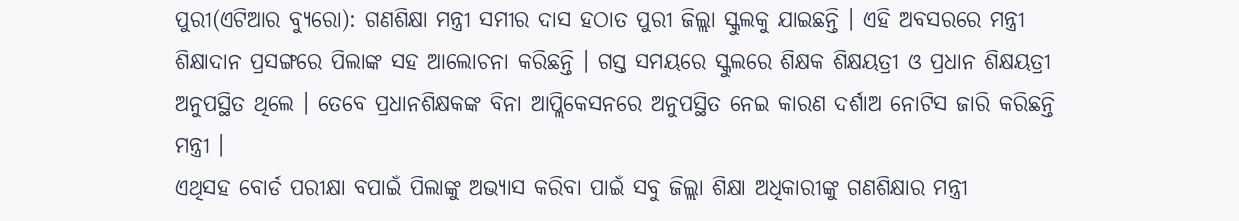ପୁରୀ(ଏଟିଆର ବ୍ୟୁରୋ): ଗଣଶିକ୍ଷା ମନ୍ତ୍ରୀ ସମୀର ଦାସ ହଠାତ ପୁରୀ ଜିଲ୍ଲା ସ୍କୁଲକୁ ଯାଇଛନ୍ତି । ଏହି ଅବସରରେ ମନ୍ତ୍ରୀ ଶିକ୍ଷାଦାନ ପ୍ରସଙ୍ଗରେ ପିଲାଙ୍କ ସହ ଆଲୋଚନା କରିଛନ୍ତି । ଗସ୍ତ ସମୟରେ ସ୍କୁଲରେ ଶିକ୍ଷକ ଶିକ୍ଷୟତ୍ରୀ ଓ ପ୍ରଧାନ ଶିକ୍ଷୟତ୍ରୀ ଅନୁପସ୍ଥିତ ଥିଲେ । ତେବେ ପ୍ରଧାନଶିକ୍ଷକଙ୍କ ବିନା ଆପ୍ଲିକେସନରେ ଅନୁପସ୍ଥିତ ନେଇ କାରଣ ଦର୍ଶାଅ ନୋଟିସ ଜାରି କରିଛନ୍ତି ମନ୍ତ୍ରୀ ।
ଏଥିସହ ବୋର୍ଡ ପରୀକ୍ଷା ବପାଇଁ ପିଲାଙ୍କୁ ଅଭ୍ୟାସ କରିବା ପାଇଁ ସବୁ ଜିଲ୍ଲା ଶିକ୍ଷା ଅଧିକାରୀଙ୍କୁ ଗଣଶିକ୍ଷାର ମନ୍ତ୍ରୀ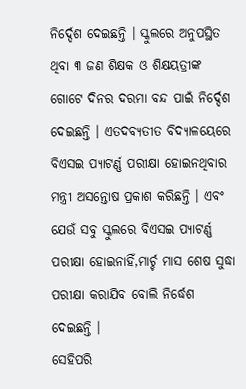ନିର୍ଦ୍ଦେଶ ଦେଇଛନ୍ତି । ସ୍କୁଲରେ ଅନୁପସ୍ଥିତ ଥିବା ୩ ଜଣ ଶିକ୍ଷକ ଓ ଶିକ୍ଷୟତ୍ରୀଙ୍କ ଗୋଟେ ଦିନର ଦରମା ବନ୍ଦ ପାଇଁ ନିର୍ଦ୍ଦେଶ ଦେଇଛନ୍ତି । ଏତଦବ୍ୟତୀତ ବିଦ୍ୟାଳୟେରେ ବିଏସଇ ପ୍ୟାଟର୍ଣ୍ଣ ପରୀକ୍ଷା ହୋଇନଥିବାର ମନ୍ତ୍ରୀ ଅସନ୍ତୋଷ ପ୍ରକାଶ କରିଛନ୍ତି । ଏବଂ ଯେଉଁ ସବୁ ସ୍କୁଲରେ ବିଏସଇ ପ୍ୟାଟର୍ଣ୍ଣ ପରୀକ୍ଷା ହୋଇନାହିଁ,ମାର୍ଚ୍ଚ ମାସ ଶେଷ ସୁଦ୍ଧା ପରୀକ୍ଷା କରାଯିବ ବୋଲି ନିର୍ଦ୍ଧେଶ ଦେଇଛନ୍ତି ।
ସେହିପରି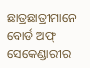ଛାତ୍ରଛାତ୍ରୀମାନେ ବୋର୍ଡ ଅଫ୍ ସେକେଣ୍ଡାରୀର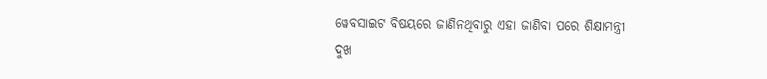ୱେବସାଇଟ ବିଷୟରେ ଜାଣିନଥିବାରୁ ଏହା ଜାଣିବା ପରେ ଶିକ୍ଷାମନ୍ତ୍ରୀ ଦୁଖ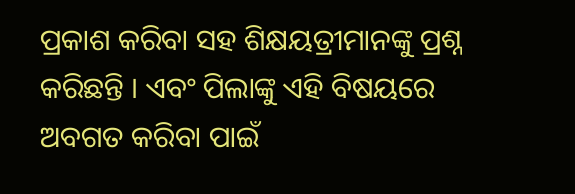ପ୍ରକାଶ କରିବା ସହ ଶିକ୍ଷୟତ୍ରୀମାନଙ୍କୁ ପ୍ରଶ୍ନ କରିଛନ୍ତି । ଏବଂ ପିଲାଙ୍କୁ ଏହି ବିଷୟରେ ଅବଗତ କରିବା ପାଇଁ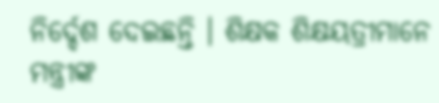ନିର୍ଦ୍ଦେଶ ଦେଇଛନ୍ତି । ଶିକ୍ଷକ ଶିକ୍ଷୟତ୍ରୀମାନେ ମନ୍ତ୍ରୀଙ୍କ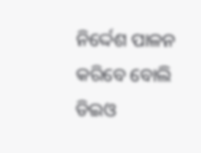ନିର୍ଦ୍ଦେଶ ପାଳନ କରିବେ ବୋଲି ଡିଇଓ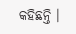କହିଛନ୍ତି ।